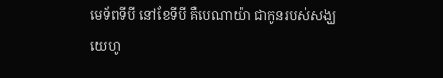មេទ័ពទីបី នៅខែទីបី គឺបេណាយ៉ា ជាកូនរបស់សង្ឃយេហូ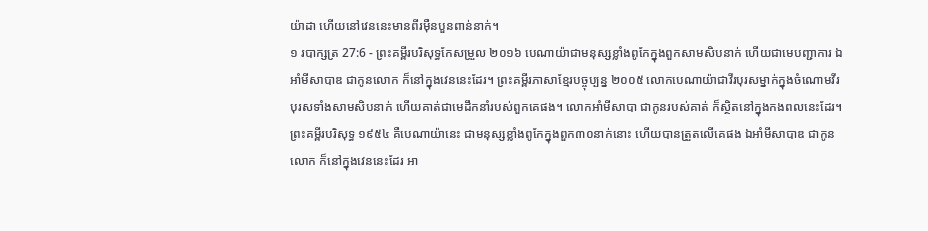យ៉ាដា ហើយនៅវេននេះមានពីរម៉ឺនបួនពាន់នាក់។
១ របាក្សត្រ 27:6 - ព្រះគម្ពីរបរិសុទ្ធកែសម្រួល ២០១៦ បេណាយ៉ាជាមនុស្សខ្លាំងពូកែក្នុងពួកសាមសិបនាក់ ហើយជាមេបញ្ជាការ ឯអាំមីសាបាឌ ជាកូនលោក ក៏នៅក្នុងវេននេះដែរ។ ព្រះគម្ពីរភាសាខ្មែរបច្ចុប្បន្ន ២០០៥ លោកបេណាយ៉ាជាវីរបុរសម្នាក់ក្នុងចំណោមវីរបុរសទាំងសាមសិបនាក់ ហើយគាត់ជាមេដឹកនាំរបស់ពួកគេផង។ លោកអាំមីសាបា ជាកូនរបស់គាត់ ក៏ស្ថិតនៅក្នុងកងពលនេះដែរ។ ព្រះគម្ពីរបរិសុទ្ធ ១៩៥៤ គឺបេណាយ៉ានេះ ជាមនុស្សខ្លាំងពូកែក្នុងពួក៣០នាក់នោះ ហើយបានត្រួតលើគេផង ឯអាំមីសាបាឌ ជាកូនលោក ក៏នៅក្នុងវេននេះដែរ អា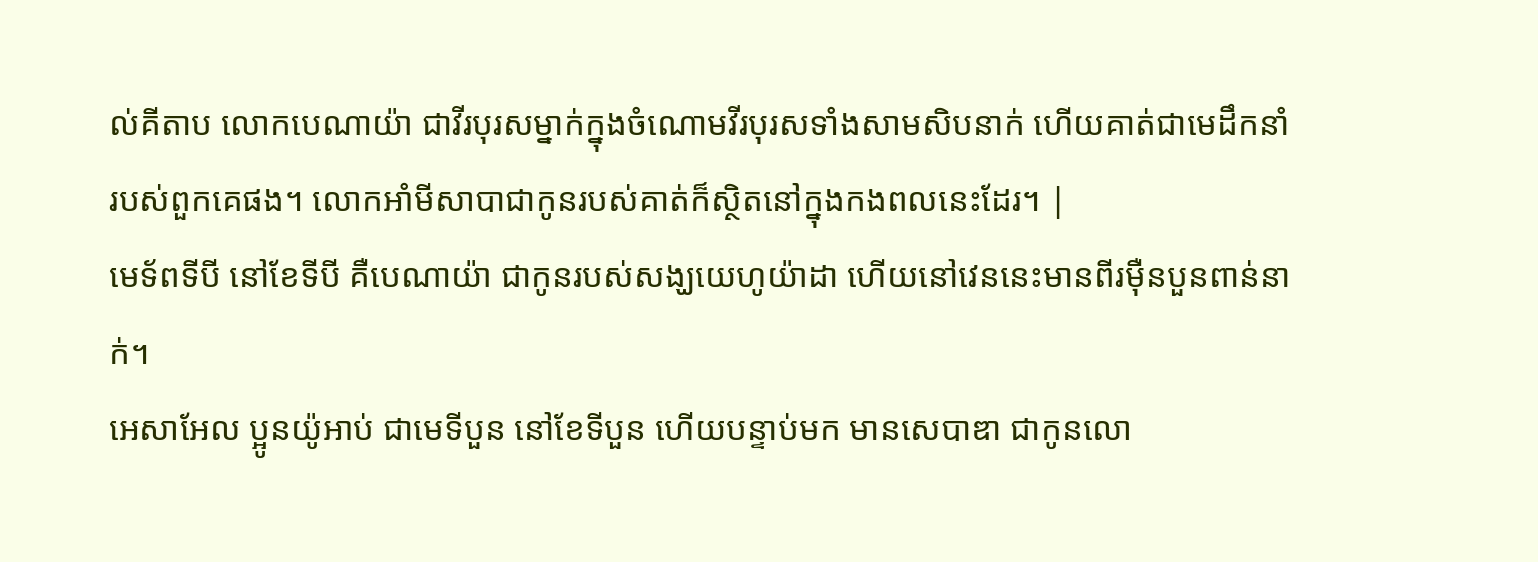ល់គីតាប លោកបេណាយ៉ា ជាវីរបុរសម្នាក់ក្នុងចំណោមវីរបុរសទាំងសាមសិបនាក់ ហើយគាត់ជាមេដឹកនាំរបស់ពួកគេផង។ លោកអាំមីសាបាជាកូនរបស់គាត់ក៏ស្ថិតនៅក្នុងកងពលនេះដែរ។ |
មេទ័ពទីបី នៅខែទីបី គឺបេណាយ៉ា ជាកូនរបស់សង្ឃយេហូយ៉ាដា ហើយនៅវេននេះមានពីរម៉ឺនបួនពាន់នាក់។
អេសាអែល ប្អូនយ៉ូអាប់ ជាមេទីបួន នៅខែទីបួន ហើយបន្ទាប់មក មានសេបាឌា ជាកូនលោ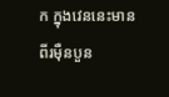ក ក្នុងវេននេះមានពីរម៉ឺនបួន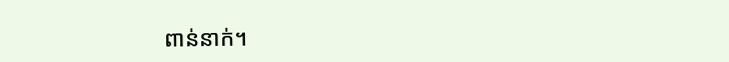ពាន់នាក់។